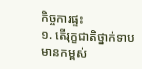កិច្ចការផ្ទះ
១. តើរុក្ខជាតិថ្នាក់ទាបមានកម្ពស់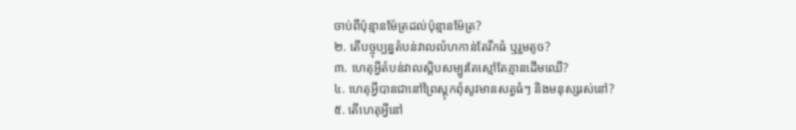ចាប់ពីប៉ុន្មានម៉ែត្រដល់ប៉ុន្មានម៉ែត្រ?
២. តើបច្ចុប្បន្នតំបន់វាលលំហកាន់តែរីកធំ ឬរួមតូច?
៣. ហេតុអ្វីតំបន់វាលស្ដិបសម្បូរតែស្មៅតែគ្មានដើមឈើ?
៤. ហេតុអ្វីបានជានៅព្រៃស្ដុកពុំសូវមានសត្វធំៗ និងមនុស្សរស់នៅ?
៥. តើហេតុអ្វីនៅ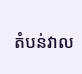តំបន់វាល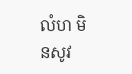លំហ មិនសូវ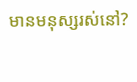មានមនុស្សរស់នៅ?